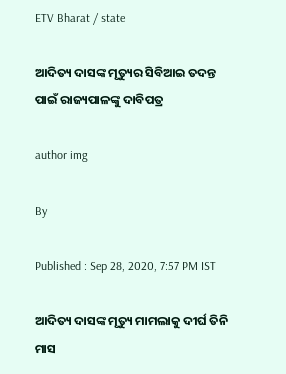ETV Bharat / state

ଆଦିତ୍ୟ ଦାସଙ୍କ ମୃତ୍ୟୁର ସିବିଆଇ ତଦନ୍ତ ପାଇଁ ରାଜ୍ୟପାଳଙ୍କୁ ଦାବିପତ୍ର

author img

By

Published : Sep 28, 2020, 7:57 PM IST

ଆଦିତ୍ୟ ଦାସଙ୍କ ମୃତ୍ୟୁ ମାମଲାକୁ ଦୀର୍ଘ ତିନି ମାସ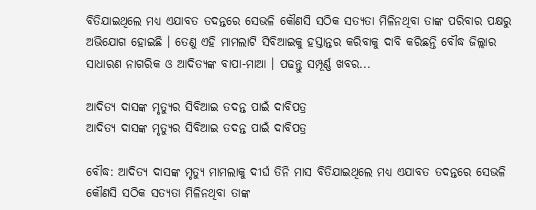ବିତିଯାଇଥିଲେ ମଧ୍ୟ ଏଯାବତ ତଦନ୍ତରେ ସେଭଳି କୌଣସି ସଠିକ ସତ୍ୟତା ମିଳିନଥିବା ତାଙ୍କ ପରିବାର ପକ୍ଷରୁ ଅଭିଯୋଗ ହୋଇଛି । ତେଣୁ ଏହି ମାମଲାଟି ସିବିଆଇକୁ ହସ୍ତାନ୍ତର କରିବାକୁ ଦାବି କରିଛନ୍ତି ବୌଦ୍ଧ ଜିଲ୍ଲାର ସାଧାରଣ ନାଗରିକ ଓ ଆଦିତ୍ୟଙ୍କ ବାପା-ମାଆ । ପଢନ୍ତୁ ସମ୍ପୂର୍ଣ୍ଣ ଖବର...

ଆଦିତ୍ୟ ଦାସଙ୍କ ମୃତ୍ୟୁର ସିବିଆଇ ତଦନ୍ତ ପାଇଁ ଦାବିପତ୍ର
ଆଦିତ୍ୟ ଦାସଙ୍କ ମୃତ୍ୟୁର ସିବିଆଇ ତଦନ୍ତ ପାଇଁ ଦାବିପତ୍ର

ବୌଦ୍ଧ: ଆଦିତ୍ୟ ଦାସଙ୍କ ମୃତ୍ୟୁ ମାମଲାକୁ ଦୀର୍ଘ ତିନି ମାସ ବିତିଯାଇଥିଲେ ମଧ୍ୟ ଏଯାବତ ତଦନ୍ତରେ ସେଭଳି କୌଣସି ସଠିକ ସତ୍ୟତା ମିଳିନଥିବା ତାଙ୍କ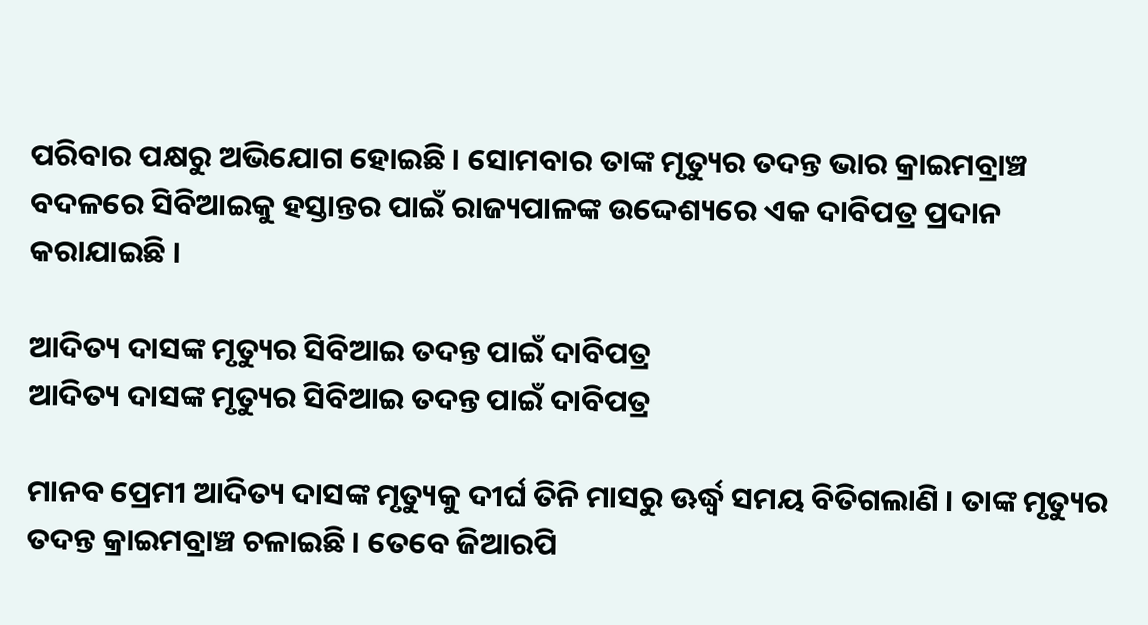ପରିବାର ପକ୍ଷରୁ ଅଭିଯୋଗ ହୋଇଛି । ସୋମବାର ତାଙ୍କ ମୃତ୍ୟୁର ତଦନ୍ତ ଭାର କ୍ରାଇମବ୍ରାଞ୍ଚ ବଦଳରେ ସିବିଆଇକୁ ହସ୍ତାନ୍ତର ପାଇଁ ରାଜ୍ୟପାଳଙ୍କ ଉଦ୍ଦେଶ୍ୟରେ ଏକ ଦାବିପତ୍ର ପ୍ରଦାନ କରାଯାଇଛି ।

ଆଦିତ୍ୟ ଦାସଙ୍କ ମୃତ୍ୟୁର ସିବିଆଇ ତଦନ୍ତ ପାଇଁ ଦାବିପତ୍ର
ଆଦିତ୍ୟ ଦାସଙ୍କ ମୃତ୍ୟୁର ସିବିଆଇ ତଦନ୍ତ ପାଇଁ ଦାବିପତ୍ର

ମାନବ ପ୍ରେମୀ ଆଦିତ୍ୟ ଦାସଙ୍କ ମୃତ୍ୟୁକୁ ଦୀର୍ଘ ତିନି ମାସରୁ ଊର୍ଦ୍ଧ୍ବ ସମୟ ବିତିଗଲାଣି । ତାଙ୍କ ମୃତ୍ୟୁର ତଦନ୍ତ କ୍ରାଇମବ୍ରାଞ୍ଚ ଚଳାଇଛି । ତେବେ ଜିଆରପି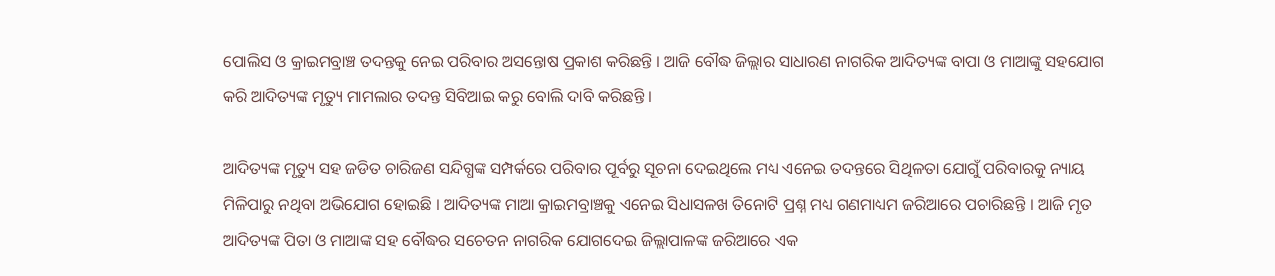ପୋଲିସ ଓ କ୍ରାଇମବ୍ରାଞ୍ଚ ତଦନ୍ତକୁ ନେଇ ପରିବାର ଅସନ୍ତୋଷ ପ୍ରକାଶ କରିଛନ୍ତି । ଆଜି ବୌଦ୍ଧ ଜିଲ୍ଲାର ସାଧାରଣ ନାଗରିକ ଆଦିତ୍ୟଙ୍କ ବାପା ଓ ମାଆଙ୍କୁ ସହଯୋଗ କରି ଆଦିତ୍ୟଙ୍କ ମୃତ୍ୟୁ ମାମଲାର ତଦନ୍ତ ସିବିଆଇ କରୁ ବୋଲି ଦାବି କରିଛନ୍ତି ।

ଆଦିତ୍ୟଙ୍କ ମୃତ୍ୟୁ ସହ ଜଡିତ ଚାରିଜଣ ସନ୍ଦିଗ୍ଧଙ୍କ ସମ୍ପର୍କରେ ପରିବାର ପୂର୍ବରୁ ସୂଚନା ଦେଇଥିଲେ ମଧ୍ୟ ଏନେଇ ତଦନ୍ତରେ ସିଥିଳତା ଯୋଗୁଁ ପରିବାରକୁ ନ୍ୟାୟ ମିଳିପାରୁ ନଥିବା ଅଭିଯୋଗ ହୋଇଛି । ଆଦିତ୍ୟଙ୍କ ମାଆ କ୍ରାଇମବ୍ରାଞ୍ଚକୁ ଏନେଇ ସିଧାସଳଖ ତିନୋଟି ପ୍ରଶ୍ନ ମଧ୍ୟ ଗଣମାଧ୍ୟମ ଜରିଆରେ ପଚାରିଛନ୍ତି । ଆଜି ମୃତ ଆଦିତ୍ୟଙ୍କ ପିତା ଓ ମାଆଙ୍କ ସହ ବୌଦ୍ଧର ସଚେତନ ନାଗରିକ ଯୋଗଦେଇ ଜିଲ୍ଲାପାଳଙ୍କ ଜରିଆରେ ଏକ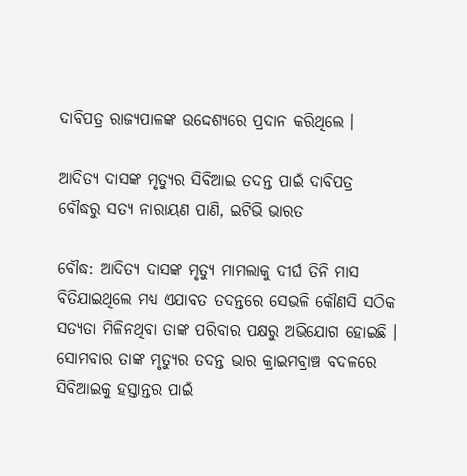ଦାବିପତ୍ର ରାଜ୍ୟପାଳଙ୍କ ଉଦ୍ଦେଶ୍ୟରେ ପ୍ରଦାନ କରିଥିଲେ ।

ଆଦିତ୍ୟ ଦାସଙ୍କ ମୃତ୍ୟୁର ସିବିଆଇ ତଦନ୍ତ ପାଇଁ ଦାବିପତ୍ର
ବୌଦ୍ଧରୁ ସତ୍ୟ ନାରାୟଣ ପାଣି, ଇଟିଭି ଭାରତ

ବୌଦ୍ଧ: ଆଦିତ୍ୟ ଦାସଙ୍କ ମୃତ୍ୟୁ ମାମଲାକୁ ଦୀର୍ଘ ତିନି ମାସ ବିତିଯାଇଥିଲେ ମଧ୍ୟ ଏଯାବତ ତଦନ୍ତରେ ସେଭଳି କୌଣସି ସଠିକ ସତ୍ୟତା ମିଳିନଥିବା ତାଙ୍କ ପରିବାର ପକ୍ଷରୁ ଅଭିଯୋଗ ହୋଇଛି । ସୋମବାର ତାଙ୍କ ମୃତ୍ୟୁର ତଦନ୍ତ ଭାର କ୍ରାଇମବ୍ରାଞ୍ଚ ବଦଳରେ ସିବିଆଇକୁ ହସ୍ତାନ୍ତର ପାଇଁ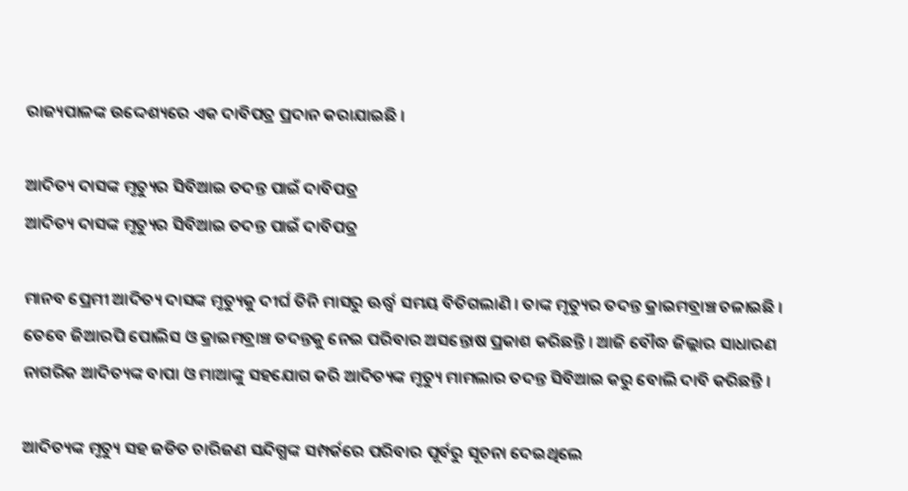ରାଜ୍ୟପାଳଙ୍କ ଉଦ୍ଦେଶ୍ୟରେ ଏକ ଦାବିପତ୍ର ପ୍ରଦାନ କରାଯାଇଛି ।

ଆଦିତ୍ୟ ଦାସଙ୍କ ମୃତ୍ୟୁର ସିବିଆଇ ତଦନ୍ତ ପାଇଁ ଦାବିପତ୍ର
ଆଦିତ୍ୟ ଦାସଙ୍କ ମୃତ୍ୟୁର ସିବିଆଇ ତଦନ୍ତ ପାଇଁ ଦାବିପତ୍ର

ମାନବ ପ୍ରେମୀ ଆଦିତ୍ୟ ଦାସଙ୍କ ମୃତ୍ୟୁକୁ ଦୀର୍ଘ ତିନି ମାସରୁ ଊର୍ଦ୍ଧ୍ବ ସମୟ ବିତିଗଲାଣି । ତାଙ୍କ ମୃତ୍ୟୁର ତଦନ୍ତ କ୍ରାଇମବ୍ରାଞ୍ଚ ଚଳାଇଛି । ତେବେ ଜିଆରପି ପୋଲିସ ଓ କ୍ରାଇମବ୍ରାଞ୍ଚ ତଦନ୍ତକୁ ନେଇ ପରିବାର ଅସନ୍ତୋଷ ପ୍ରକାଶ କରିଛନ୍ତି । ଆଜି ବୌଦ୍ଧ ଜିଲ୍ଲାର ସାଧାରଣ ନାଗରିକ ଆଦିତ୍ୟଙ୍କ ବାପା ଓ ମାଆଙ୍କୁ ସହଯୋଗ କରି ଆଦିତ୍ୟଙ୍କ ମୃତ୍ୟୁ ମାମଲାର ତଦନ୍ତ ସିବିଆଇ କରୁ ବୋଲି ଦାବି କରିଛନ୍ତି ।

ଆଦିତ୍ୟଙ୍କ ମୃତ୍ୟୁ ସହ ଜଡିତ ଚାରିଜଣ ସନ୍ଦିଗ୍ଧଙ୍କ ସମ୍ପର୍କରେ ପରିବାର ପୂର୍ବରୁ ସୂଚନା ଦେଇଥିଲେ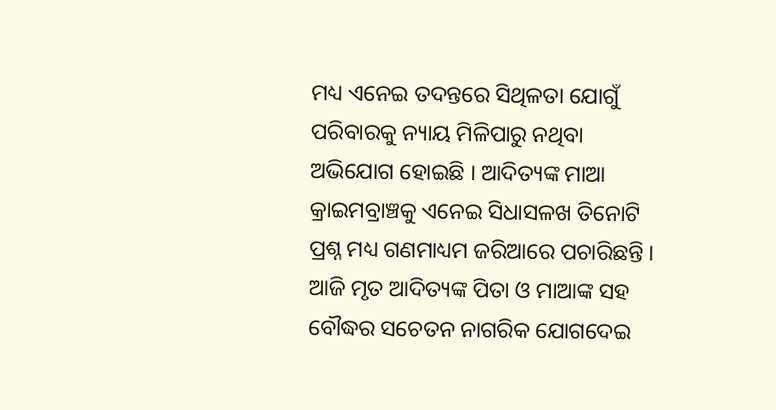ମଧ୍ୟ ଏନେଇ ତଦନ୍ତରେ ସିଥିଳତା ଯୋଗୁଁ ପରିବାରକୁ ନ୍ୟାୟ ମିଳିପାରୁ ନଥିବା ଅଭିଯୋଗ ହୋଇଛି । ଆଦିତ୍ୟଙ୍କ ମାଆ କ୍ରାଇମବ୍ରାଞ୍ଚକୁ ଏନେଇ ସିଧାସଳଖ ତିନୋଟି ପ୍ରଶ୍ନ ମଧ୍ୟ ଗଣମାଧ୍ୟମ ଜରିଆରେ ପଚାରିଛନ୍ତି । ଆଜି ମୃତ ଆଦିତ୍ୟଙ୍କ ପିତା ଓ ମାଆଙ୍କ ସହ ବୌଦ୍ଧର ସଚେତନ ନାଗରିକ ଯୋଗଦେଇ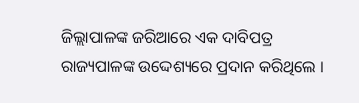ଜିଲ୍ଲାପାଳଙ୍କ ଜରିଆରେ ଏକ ଦାବିପତ୍ର ରାଜ୍ୟପାଳଙ୍କ ଉଦ୍ଦେଶ୍ୟରେ ପ୍ରଦାନ କରିଥିଲେ ।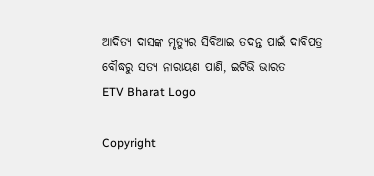ଆଦିତ୍ୟ ଦାସଙ୍କ ମୃତ୍ୟୁର ସିବିଆଇ ତଦନ୍ତ ପାଇଁ ଦାବିପତ୍ର
ବୌଦ୍ଧରୁ ସତ୍ୟ ନାରାୟଣ ପାଣି, ଇଟିଭି ଭାରତ
ETV Bharat Logo

Copyright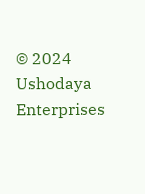© 2024 Ushodaya Enterprises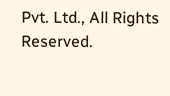Pvt. Ltd., All Rights Reserved.